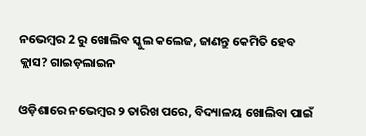ନଭେମ୍ବର 2 ରୁ ଖୋଲିବ ସ୍କୁଲ କଲେଜ, ଜାଣନ୍ତୁ କେମିତି ହେବ କ୍ଲାସ? ଗାଇଡ଼ଲାଇନ

ଓଡ଼ିଶାରେ ନଭେମ୍ବର ୨ ତାରିଖ ପରେ, ବିଦ୍ୟାଳୟ ଖୋଲିବା ପାଇଁ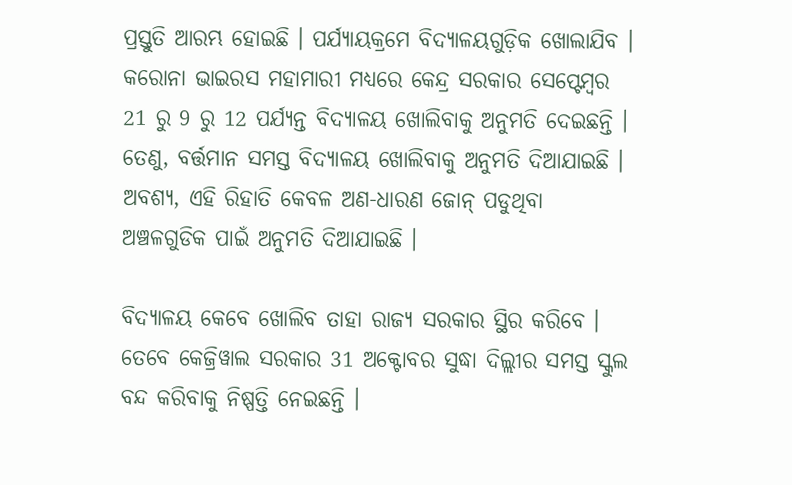ପ୍ରସ୍ତୁତି ଆରମ୍ଭ ହୋଇଛି । ପର୍ଯ୍ୟାୟକ୍ରମେ ବିଦ୍ୟାଳୟଗୁଡ଼ିକ ଖୋଲାଯିବ । କରୋନା ଭାଇରସ ମହାମାରୀ ମଧ୍ୟରେ କେନ୍ଦ୍ର ସରକାର ସେପ୍ଟେମ୍ବର 21 ରୁ 9 ରୁ 12 ପର୍ଯ୍ୟନ୍ତ ବିଦ୍ୟାଳୟ ଖୋଲିବାକୁ ଅନୁମତି ଦେଇଛନ୍ତି । ତେଣୁ, ବର୍ତ୍ତମାନ ସମସ୍ତ ବିଦ୍ୟାଳୟ ଖୋଲିବାକୁ ଅନୁମତି ଦିଆଯାଇଛି । ଅବଶ୍ୟ, ଏହି ରିହାତି କେବଳ ଅଣ-ଧାରଣ ଜୋନ୍ ପଡୁଥିବା ଅଞ୍ଚଳଗୁଡିକ ପାଇଁ ଅନୁମତି ଦିଆଯାଇଛି ।

ବିଦ୍ୟାଳୟ କେବେ ଖୋଲିବ ତାହା ରାଜ୍ୟ ସରକାର ସ୍ଥିର କରିବେ । ତେବେ କେଜ୍ରିୱାଲ ସରକାର 31 ଅକ୍ଟୋବର ସୁଦ୍ଧା ଦିଲ୍ଲୀର ସମସ୍ତ ସ୍କୁଲ ବନ୍ଦ କରିବାକୁ ନିଷ୍ପତ୍ତି ନେଇଛନ୍ତି ।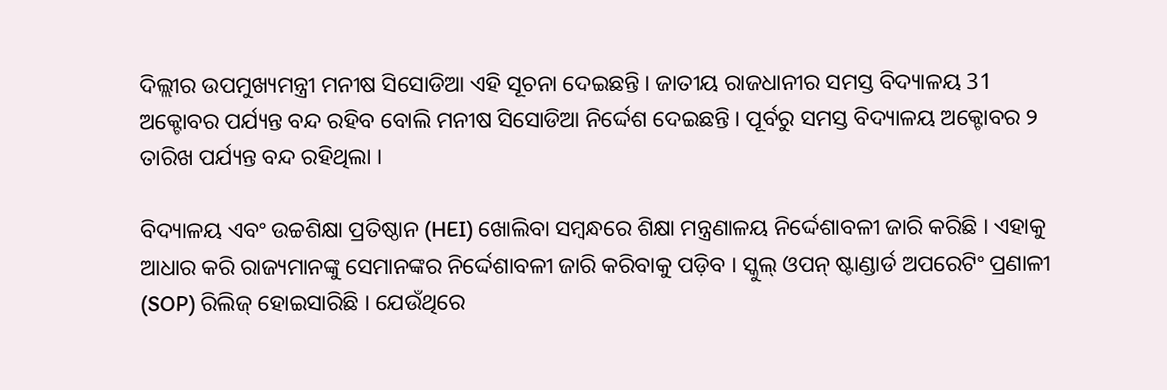ଦିଲ୍ଲୀର ଉପମୁଖ୍ୟମନ୍ତ୍ରୀ ମନୀଷ ସିସୋଡିଆ ଏହି ସୂଚନା ଦେଇଛନ୍ତି । ଜାତୀୟ ରାଜଧାନୀର ସମସ୍ତ ବିଦ୍ୟାଳୟ 31 ଅକ୍ଟୋବର ପର୍ଯ୍ୟନ୍ତ ବନ୍ଦ ରହିବ ବୋଲି ମନୀଷ ସିସୋଡିଆ ନିର୍ଦ୍ଦେଶ ଦେଇଛନ୍ତି । ପୂର୍ବରୁ ସମସ୍ତ ବିଦ୍ୟାଳୟ ଅକ୍ଟୋବର ୨ ତାରିଖ ପର୍ଯ୍ୟନ୍ତ ବନ୍ଦ ରହିଥିଲା ।

ବିଦ୍ୟାଳୟ ଏବଂ ଉଚ୍ଚଶିକ୍ଷା ପ୍ରତିଷ୍ଠାନ (HEI) ଖୋଲିବା ସମ୍ବନ୍ଧରେ ଶିକ୍ଷା ମନ୍ତ୍ରଣାଳୟ ନିର୍ଦ୍ଦେଶାବଳୀ ଜାରି କରିଛି । ଏହାକୁ ଆଧାର କରି ରାଜ୍ୟମାନଙ୍କୁ ସେମାନଙ୍କର ନିର୍ଦ୍ଦେଶାବଳୀ ଜାରି କରିବାକୁ ପଡ଼ିବ । ସ୍କୁଲ୍ ଓପନ୍ ଷ୍ଟାଣ୍ଡାର୍ଡ ଅପରେଟିଂ ପ୍ରଣାଳୀ (SOP) ରିଲିଜ୍ ହୋଇସାରିଛି । ଯେଉଁଥିରେ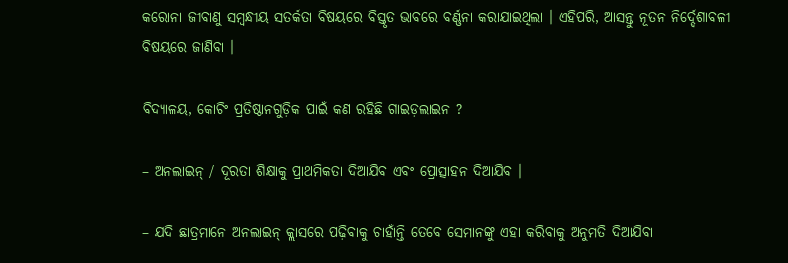କରୋନା ଜୀବାଣୁ ସମ୍ବନ୍ଧୀୟ ସତର୍କତା ବିଷୟରେ ବିସ୍ତୃତ ଭାବରେ ବର୍ଣ୍ଣନା କରାଯାଇଥିଲା । ଏହିପରି, ଆସନ୍ତୁ ନୂତନ ନିର୍ଦ୍ଦେଶାବଳୀ ବିଷୟରେ ଜାଣିବା ।

ବିଦ୍ୟାଳୟ, କୋଚିଂ ପ୍ରତିଷ୍ଠାନଗୁଡ଼ିକ ପାଇଁ କଣ ରହିଛି ଗାଇଡ଼ଲାଇନ ?

– ଅନଲାଇନ୍ / ଦୂରତା ଶିକ୍ଷାକୁ ପ୍ରାଥମିକତା ଦିଆଯିବ ଏବଂ ପ୍ରୋତ୍ସାହନ ଦିଆଯିବ ।

– ଯଦି ଛାତ୍ରମାନେ ଅନଲାଇନ୍ କ୍ଲାସରେ ପଢ଼ିବାକୁ ଚାହାଁନ୍ତି ତେବେ ସେମାନଙ୍କୁ ଏହା କରିବାକୁ ଅନୁମତି ଦିଆଯିବା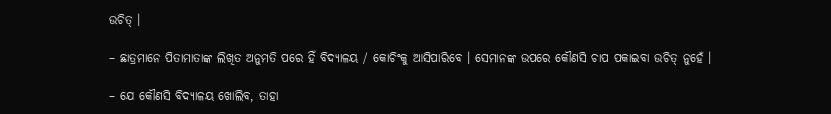ଉଚିତ୍ ।

– ଛାତ୍ରମାନେ ପିତାମାତାଙ୍କ ଲିଖିତ ଅନୁମତି ପରେ ହିଁ ବିଦ୍ୟାଳୟ / କୋଚିଂକୁ ଆସିପାରିବେ । ସେମାନଙ୍କ ଉପରେ କୌଣସି ଚାପ ପକାଇବା ଉଚିତ୍ ନୁହେଁ ।

– ଯେ କୌଣସି ବିଦ୍ୟାଳୟ ଖୋଲିବ, ତାହା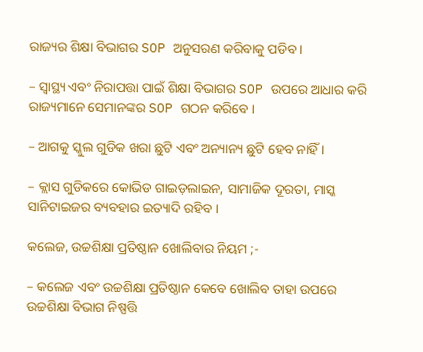ରାଜ୍ୟର ଶିକ୍ଷା ବିଭାଗର SOP ଅନୁସରଣ କରିବାକୁ ପଡିବ ।

– ସ୍ୱାସ୍ଥ୍ୟ ଏବଂ ନିରାପତ୍ତା ପାଇଁ ଶିକ୍ଷା ବିଭାଗର SOP ଉପରେ ଆଧାର କରି ରାଜ୍ୟମାନେ ସେମାନଙ୍କର SOP ଗଠନ କରିବେ ।

– ଆଗକୁ ସ୍କୁଲ ଗୁଡିକ ଖରା ଛୁଟି ଏବଂ ଅନ୍ୟାନ୍ୟ ଛୁଟି ହେବ ନାହିଁ ।

– କ୍ଲାସ ଗୁଡିକରେ କୋଭିଡ ଗାଇଡ଼ଲାଇନ, ସାମାଜିକ ଦୂରତା, ମାସ୍କ ସାନିଟାଇଜର ବ୍ୟବହାର ଇତ୍ୟାଦି ରହିବ ।

କଲେଜ, ଉଚ୍ଚଶିକ୍ଷା ପ୍ରତିଷ୍ଠାନ ଖୋଲିବାର ନିୟମ ;-

– କଲେଜ ଏବଂ ଉଚ୍ଚଶିକ୍ଷା ପ୍ରତିଷ୍ଠାନ କେବେ ଖୋଲିବ ତାହା ଉପରେ ଉଚ୍ଚଶିକ୍ଷା ବିଭାଗ ନିଷ୍ପତ୍ତି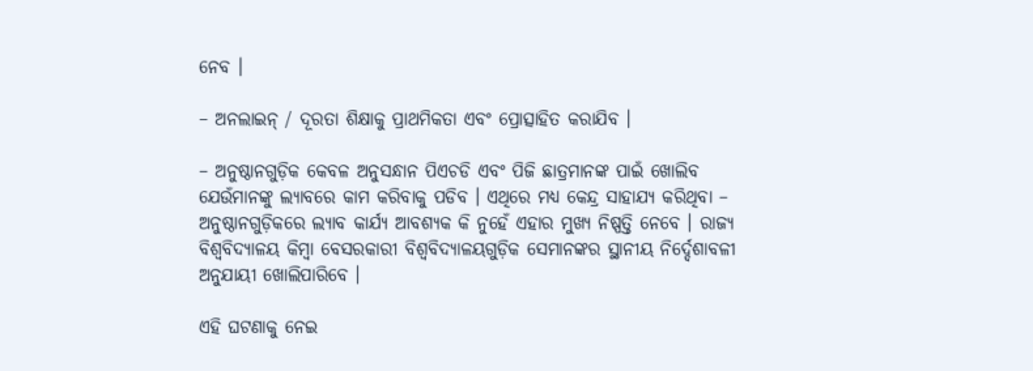ନେବ ।

– ଅନଲାଇନ୍ / ଦୂରତା ଶିକ୍ଷାକୁ ପ୍ରାଥମିକତା ଏବଂ ପ୍ରୋତ୍ସାହିତ କରାଯିବ ।

– ଅନୁଷ୍ଠାନଗୁଡ଼ିକ କେବଳ ଅନୁସନ୍ଧାନ ପିଏଚଡି ଏବଂ ପିଜି ଛାତ୍ରମାନଙ୍କ ପାଇଁ ଖୋଲିବ ଯେଉଁମାନଙ୍କୁ ଲ୍ୟାବରେ କାମ କରିବାକୁ ପଡିବ । ଏଥିରେ ମଧ୍ୟ କେନ୍ଦ୍ର ସାହାଯ୍ୟ କରିଥିବା – ଅନୁଷ୍ଠାନଗୁଡ଼ିକରେ ଲ୍ୟାବ କାର୍ଯ୍ୟ ଆବଶ୍ୟକ କି ନୁହେଁ ଏହାର ମୁଖ୍ୟ ନିଷ୍ପତ୍ତି ନେବେ । ରାଜ୍ୟ ବିଶ୍ୱବିଦ୍ୟାଳୟ କିମ୍ବା ବେସରକାରୀ ବିଶ୍ୱବିଦ୍ୟାଳୟଗୁଡ଼ିକ ସେମାନଙ୍କର ସ୍ଥାନୀୟ ନିର୍ଦ୍ଦେଶାବଳୀ ଅନୁଯାୟୀ ଖୋଲିପାରିବେ ।

ଏହି ଘଟଣାକୁ ନେଇ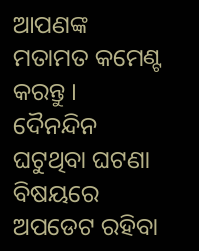ଆପଣଙ୍କ ମତାମତ କମେଣ୍ଟ କରନ୍ତୁ । ଦୈନନ୍ଦିନ ଘଟୁଥିବା ଘଟଣା ବିଷୟରେ ଅପଡେଟ ରହିବା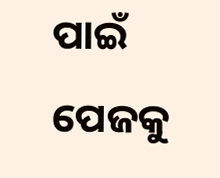ପାଇଁ ପେଜକୁ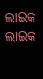ଲାଇକ ଲାଇକ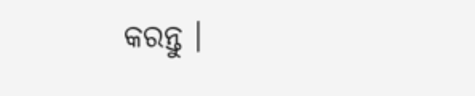କରନ୍ତୁ ।